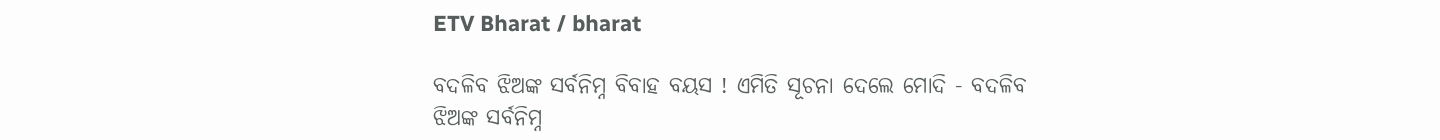ETV Bharat / bharat

ବଦଳିବ ଝିଅଙ୍କ ସର୍ବନିମ୍ନ ବିବାହ ବୟସ ! ଏମିତି ସୂଚନା ଦେଲେ ମୋଦି - ବଦଳିବ ଝିଅଙ୍କ ସର୍ବନିମ୍ନ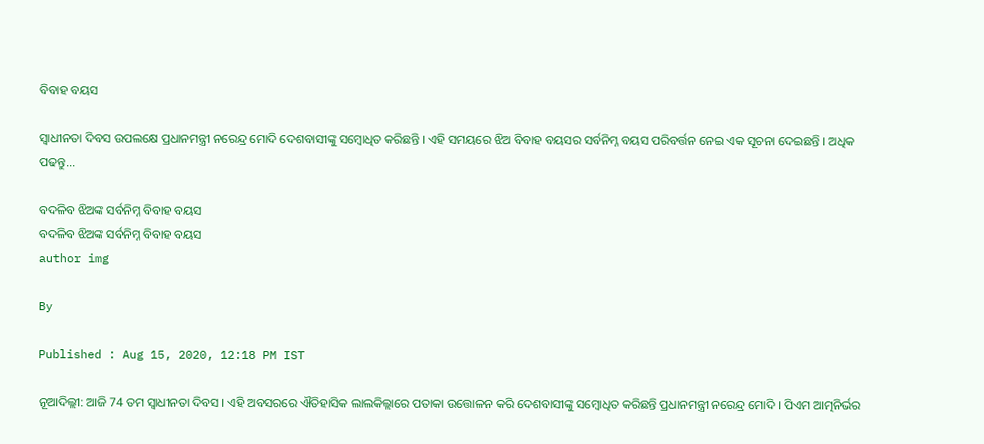ବିବାହ ବୟସ

ସ୍ବାଧୀନତା ଦିବସ ଉପଲକ୍ଷେ ପ୍ରଧାନମନ୍ତ୍ରୀ ନରେନ୍ଦ୍ର ମୋଦି ଦେଶବାସୀଙ୍କୁ ସମ୍ବୋଧିତ କରିଛନ୍ତି । ଏହି ସମୟରେ ଝିଅ ବିବାହ ବୟସର ସର୍ବନିମ୍ନ ବୟସ ପରିବର୍ତ୍ତନ ନେଇ ଏକ ସୂଚନା ଦେଇଛନ୍ତି । ଅଧିକ ପଢନ୍ତୁ...

ବଦଳିବ ଝିଅଙ୍କ ସର୍ବନିମ୍ନ ବିବାହ ବୟସ
ବଦଳିବ ଝିଅଙ୍କ ସର୍ବନିମ୍ନ ବିବାହ ବୟସ
author img

By

Published : Aug 15, 2020, 12:18 PM IST

ନୂଆଦିଲ୍ଲୀ: ଆଜି 74 ତମ ସ୍ବାଧୀନତା ଦିବସ । ଏହି ଅବସରରେ ଐତିହାସିକ ଲାଲକିଲ୍ଲାରେ ପତାକା ଉତ୍ତୋଳନ କରି ଦେଶବାସୀଙ୍କୁ ସମ୍ବୋଧିତ କରିଛନ୍ତି ପ୍ରଧାନମନ୍ତ୍ରୀ ନରେନ୍ଦ୍ର ମୋଦି । ପିଏମ ଆତ୍ମନିର୍ଭର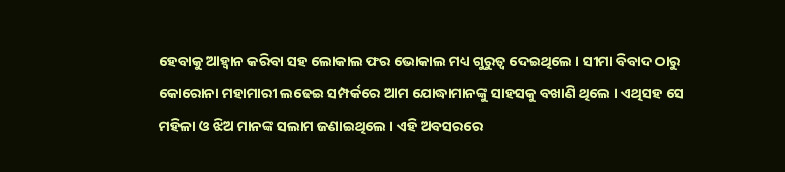ହେବାକୁ ଆହ୍ବାନ କରିବା ସହ ଲୋକାଲ ଫର ଭୋକାଲ ମଧ୍ୟ ଗୁରୁତ୍ବ ଦେଇଥିଲେ । ସୀମା ବିବାଦ ଠାରୁ କୋରୋନା ମହାମାରୀ ଲଢେଇ ସମ୍ପର୍କରେ ଆମ ଯୋଦ୍ଧାମାନଙ୍କୁ ସାହସକୁ ବଖାଣି ଥିଲେ । ଏଥିସହ ସେ ମହିଳା ଓ ଝିଅ ମାନଙ୍କ ସଲାମ ଜଣାଇଥିଲେ । ଏହି ଅବସରରେ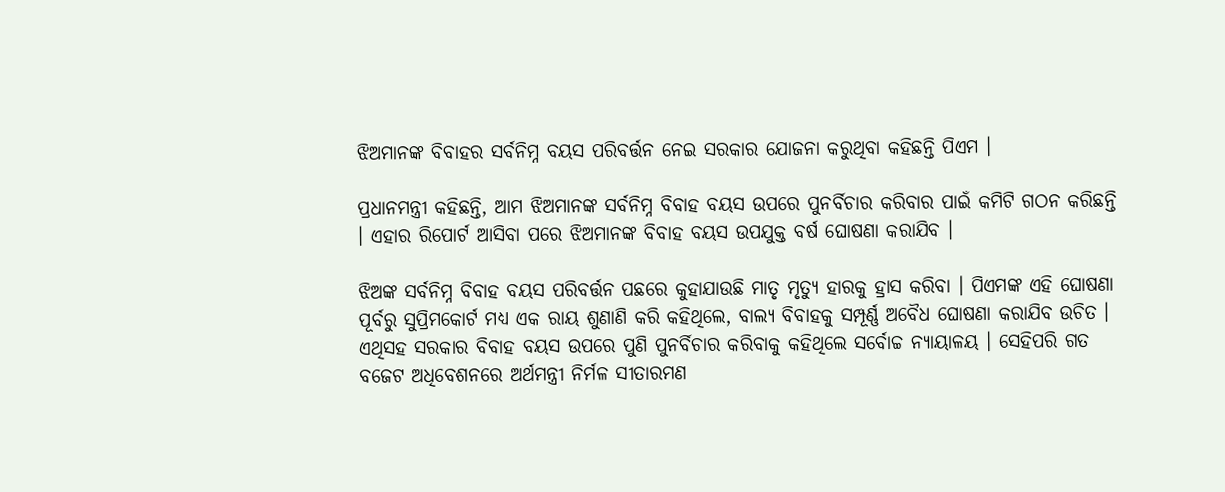ଝିଅମାନଙ୍କ ବିବାହର ସର୍ବନିମ୍ନ ବୟସ ପରିବର୍ତ୍ତନ ନେଇ ସରକାର ଯୋଜନା କରୁଥିବା କହିଛନ୍ତି ପିଏମ ।

ପ୍ରଧାନମନ୍ତ୍ରୀ କହିଛନ୍ତି, ଆମ ଝିଅମାନଙ୍କ ସର୍ବନିମ୍ନ ବିବାହ ବୟସ ଉପରେ ପୁନର୍ବିଚାର କରିବାର ପାଇଁ କମିଟି ଗଠନ କରିଛନ୍ତି । ଏହାର ରିପୋର୍ଟ ଆସିବା ପରେ ଝିଅମାନଙ୍କ ବିବାହ ବୟସ ଉପଯୁକ୍ତ ବର୍ଷ ଘୋଷଣା କରାଯିବ ।

ଝିଅଙ୍କ ସର୍ବନିମ୍ନ ବିବାହ ବୟସ ପରିବର୍ତ୍ତନ ପଛରେ କୁହାଯାଉଛି ମାତୃ ମୃତ୍ୟୁ ହାରକୁ ହ୍ରାସ କରିବା । ପିଏମଙ୍କ ଏହି ଘୋଷଣା ପୂର୍ବରୁ ସୁପ୍ରିମକୋର୍ଟ ମଧ୍ୟ ଏକ ରାୟ ଶୁଣାଣି କରି କହିଥିଲେ, ବାଲ୍ୟ ବିବାହକୁ ସମ୍ପୂର୍ଣ୍ଣ ଅବୈଧ ଘୋଷଣା କରାଯିବ ଉଚିତ । ଏଥିସହ ସରକାର ବିବାହ ବୟସ ଉପରେ ପୁଣି ପୁନର୍ବିଚାର କରିବାକୁ କହିଥିଲେ ସର୍ବୋଚ୍ଚ ନ୍ୟାୟାଳୟ । ସେହିପରି ଗତ ବଜେଟ ଅଧିବେଶନରେ ଅର୍ଥମନ୍ତ୍ରୀ ନିର୍ମଳ ସୀତାରମଣ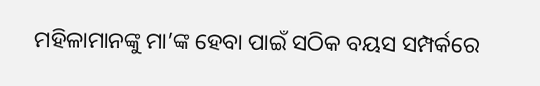ମହିଳାମାନଙ୍କୁ ମା’ଙ୍କ ହେବା ପାଇଁ ସଠିକ ବୟସ ସମ୍ପର୍କରେ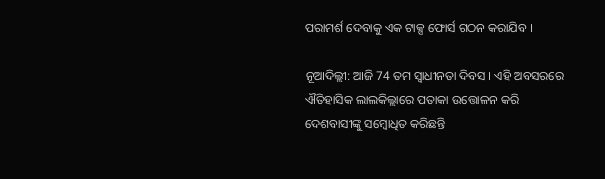ପରାମର୍ଶ ଦେବାକୁ ଏକ ଟାକ୍ସ ଫୋର୍ସ ଗଠନ କରାଯିବ ।

ନୂଆଦିଲ୍ଲୀ: ଆଜି 74 ତମ ସ୍ବାଧୀନତା ଦିବସ । ଏହି ଅବସରରେ ଐତିହାସିକ ଲାଲକିଲ୍ଲାରେ ପତାକା ଉତ୍ତୋଳନ କରି ଦେଶବାସୀଙ୍କୁ ସମ୍ବୋଧିତ କରିଛନ୍ତି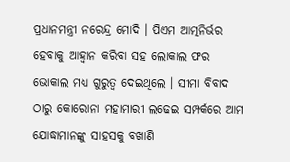ପ୍ରଧାନମନ୍ତ୍ରୀ ନରେନ୍ଦ୍ର ମୋଦି । ପିଏମ ଆତ୍ମନିର୍ଭର ହେବାକୁ ଆହ୍ବାନ କରିବା ସହ ଲୋକାଲ ଫର ଭୋକାଲ ମଧ୍ୟ ଗୁରୁତ୍ବ ଦେଇଥିଲେ । ସୀମା ବିବାଦ ଠାରୁ କୋରୋନା ମହାମାରୀ ଲଢେଇ ସମ୍ପର୍କରେ ଆମ ଯୋଦ୍ଧାମାନଙ୍କୁ ସାହସକୁ ବଖାଣି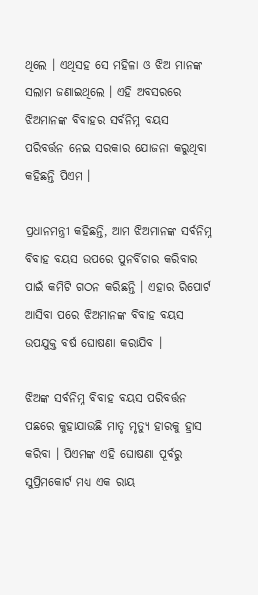ଥିଲେ । ଏଥିସହ ସେ ମହିଳା ଓ ଝିଅ ମାନଙ୍କ ସଲାମ ଜଣାଇଥିଲେ । ଏହି ଅବସରରେ ଝିଅମାନଙ୍କ ବିବାହର ସର୍ବନିମ୍ନ ବୟସ ପରିବର୍ତ୍ତନ ନେଇ ସରକାର ଯୋଜନା କରୁଥିବା କହିଛନ୍ତି ପିଏମ ।

ପ୍ରଧାନମନ୍ତ୍ରୀ କହିଛନ୍ତି, ଆମ ଝିଅମାନଙ୍କ ସର୍ବନିମ୍ନ ବିବାହ ବୟସ ଉପରେ ପୁନର୍ବିଚାର କରିବାର ପାଇଁ କମିଟି ଗଠନ କରିଛନ୍ତି । ଏହାର ରିପୋର୍ଟ ଆସିବା ପରେ ଝିଅମାନଙ୍କ ବିବାହ ବୟସ ଉପଯୁକ୍ତ ବର୍ଷ ଘୋଷଣା କରାଯିବ ।

ଝିଅଙ୍କ ସର୍ବନିମ୍ନ ବିବାହ ବୟସ ପରିବର୍ତ୍ତନ ପଛରେ କୁହାଯାଉଛି ମାତୃ ମୃତ୍ୟୁ ହାରକୁ ହ୍ରାସ କରିବା । ପିଏମଙ୍କ ଏହି ଘୋଷଣା ପୂର୍ବରୁ ସୁପ୍ରିମକୋର୍ଟ ମଧ୍ୟ ଏକ ରାୟ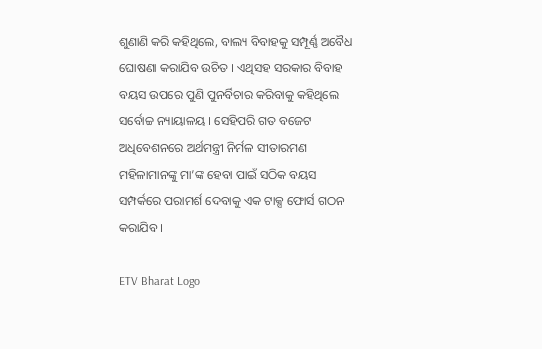ଶୁଣାଣି କରି କହିଥିଲେ, ବାଲ୍ୟ ବିବାହକୁ ସମ୍ପୂର୍ଣ୍ଣ ଅବୈଧ ଘୋଷଣା କରାଯିବ ଉଚିତ । ଏଥିସହ ସରକାର ବିବାହ ବୟସ ଉପରେ ପୁଣି ପୁନର୍ବିଚାର କରିବାକୁ କହିଥିଲେ ସର୍ବୋଚ୍ଚ ନ୍ୟାୟାଳୟ । ସେହିପରି ଗତ ବଜେଟ ଅଧିବେଶନରେ ଅର୍ଥମନ୍ତ୍ରୀ ନିର୍ମଳ ସୀତାରମଣ ମହିଳାମାନଙ୍କୁ ମା’ଙ୍କ ହେବା ପାଇଁ ସଠିକ ବୟସ ସମ୍ପର୍କରେ ପରାମର୍ଶ ଦେବାକୁ ଏକ ଟାକ୍ସ ଫୋର୍ସ ଗଠନ କରାଯିବ ।

ETV Bharat Logo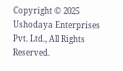Copyright © 2025 Ushodaya Enterprises Pvt. Ltd., All Rights Reserved.